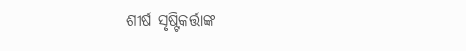ଶୀର୍ଷ ସୃଷ୍ଟିକର୍ତ୍ତାଙ୍କ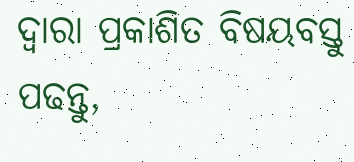ଦ୍ୱାରା ପ୍ରକାଶିତ ବିଷୟବସ୍ତୁ
ପଢନ୍ତୁ,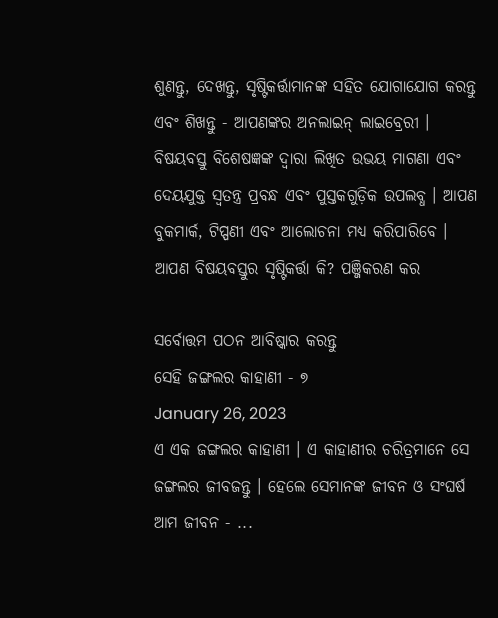ଶୁଣନ୍ତୁ, ଦେଖନ୍ତୁ, ସୃଷ୍ଟିକର୍ତ୍ତାମାନଙ୍କ ସହିତ ଯୋଗାଯୋଗ କରନ୍ତୁ ଏବଂ ଶିଖନ୍ତୁ - ଆପଣଙ୍କର ଅନଲାଇନ୍ ଲାଇବ୍ରେରୀ । ବିଷୟବସ୍ତୁ ବିଶେଷଜ୍ଞଙ୍କ ଦ୍ୱାରା ଲିଖିତ ଉଭୟ ମାଗଣା ଏବଂ ଦେୟଯୁକ୍ତ ସ୍ୱତନ୍ତ୍ର ପ୍ରବନ୍ଧ ଏବଂ ପୁସ୍ତକଗୁଡ଼ିକ ଉପଲବ୍ଧ । ଆପଣ ବୁକମାର୍କ, ଟିପ୍ପଣୀ ଏବଂ ଆଲୋଚନା ମଧ୍ୟ କରିପାରିବେ ।
ଆପଣ ବିଷୟବସ୍ତୁର ସୃଷ୍ଟିକର୍ତ୍ତା କି? ପଞ୍ଜିକରଣ କର

ସର୍ବୋତ୍ତମ ପଠନ ଆବିଷ୍କାର କରନ୍ତୁ
ସେହି ଜଙ୍ଗଲର କାହାଣୀ - ୭
January 26, 2023
ଏ ଏକ ଜଙ୍ଗଲର କାହାଣୀ । ଏ କାହାଣୀର ଚରିତ୍ରମାନେ ସେ ଜଙ୍ଗଲର ଜୀବଜନ୍ତୁ । ହେଲେ ସେମାନଙ୍କ ଜୀବନ ଓ ସଂଘର୍ଷ ଆମ ଜୀବନ - ...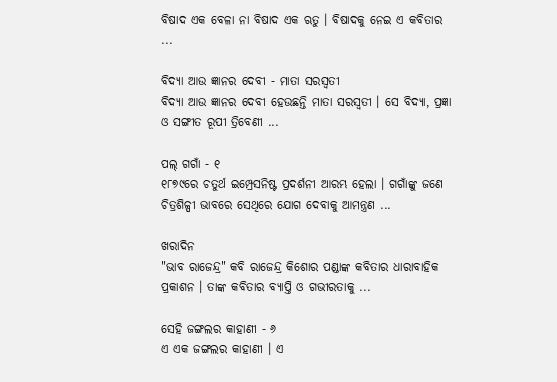ବିଷାଦ ଏକ ବେଳା ନା ବିଷାଦ ଏକ ଋତୁ । ବିଷାଦକୁ ନେଇ ଏ କବିତାର ...

ବିଦ୍ୟା ଆଉ ଜ୍ଞାନର ଦେବୀ - ମାତା ସରସ୍ୱତୀ
ବିଦ୍ୟା ଆଉ ଜ୍ଞାନର ଦେବୀ ହେଉଛନ୍ତି ମାତା ସରସ୍ବତୀ । ସେ ବିଦ୍ୟା, ପ୍ରଜ୍ଞା ଓ ସଙ୍ଗୀତ ରୂପୀ ତ୍ରିବେଣୀ ...

ପଲ୍ ଗଗାଁ - ୧
୧୮୭୯ରେ ଚତୁର୍ଥ ଇମ୍ପ୍ରେସନିଷ୍ଟ ପ୍ରଦର୍ଶନୀ ଆରମ୍ଭ ହେଲା । ଗଗାଁଙ୍କୁ ଜଣେ ଚିତ୍ରଶିଳ୍ପୀ ଭାବରେ ସେଥିରେ ଯୋଗ ଦେବାକୁ ଆମନ୍ତ୍ରଣ ...

ଖରାଦିନ
"ଭାବ ରାଜେନ୍ଦ୍ର" କବି ରାଜେନ୍ଦ୍ର କିଶୋର ପଣ୍ଡାଙ୍କ କବିତାର ଧାରାବାହିକ ପ୍ରକାଶନ । ତାଙ୍କ କବିତାର ବ୍ୟାପ୍ତି ଓ ଗଭୀରତାକୁ ...

ସେହି ଜଙ୍ଗଲର କାହାଣୀ - ୬
ଏ ଏକ ଜଙ୍ଗଲର କାହାଣୀ । ଏ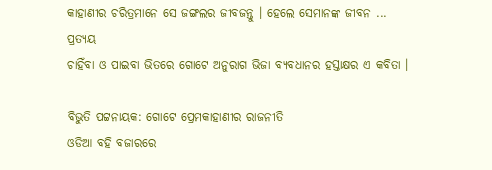କାହାଣୀର ଚରିତ୍ରମାନେ ସେ ଜଙ୍ଗଲର ଜୀବଜନ୍ତୁ । ହେଲେ ସେମାନଙ୍କ ଜୀବନ ...
ପ୍ରତ୍ୟୟ
ଚାହିଁବା ଓ ପାଇବା ଭିତରେ ଗୋଟେ ଅନୁରାଗ ଭିଜା ବ୍ୟବଧାନର ହସ୍ତାକ୍ଷର ଏ କବିତା ।

ବିଭୁତି ପଟ୍ଟନାୟକ: ଗୋଟେ ପ୍ରେମକାହାଣୀର ରାଜନୀତି
ଓଡିଆ ବହି ବଜାରରେ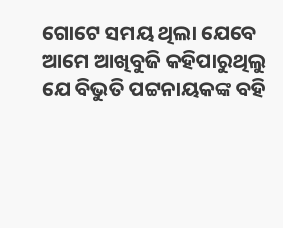ଗୋଟେ ସମୟ ଥିଲା ଯେବେ ଆମେ ଆଖିବୁଜି କହିପାରୁଥିଲୁ ଯେ ବିଭୁତି ପଟ୍ଟନାୟକଙ୍କ ବହି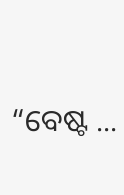“ବେଷ୍ଟ ...